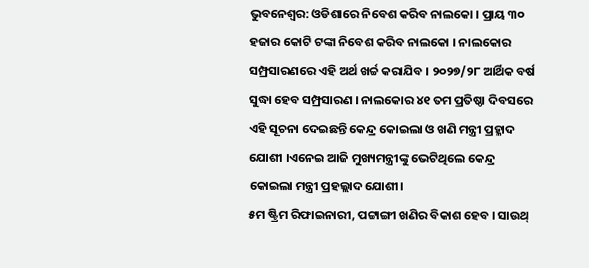ଭୁବନେଶ୍ୱର: ଓଡିଶାରେ ନିବେଶ କରିବ ନାଲକୋ । ପ୍ରାୟ ୩୦ ହଜାର କୋଟି ଟଙ୍କା ନିବେଶ କରିବ ନାଲକୋ । ନାଲକୋର ସମ୍ପ୍ରସାରଣରେ ଏହି ଅର୍ଥ ଖର୍ଚ୍ଚ କରାଯିବ । ୨୦୨୭/୨୮ ଆର୍ଥିକ ବର୍ଷ ସୁଦ୍ଧା ହେବ ସମ୍ପ୍ରସାରଣ । ନାଲକୋର ୪୧ ତମ ପ୍ରତିଷ୍ଠା ଦିବସରେ ଏହି ସୂଚନା ଦେଇଛନ୍ତି କେନ୍ଦ୍ର କୋଇଲା ଓ ଖଣି ମନ୍ତ୍ରୀ ପ୍ରହ୍ଳାଦ ଯୋଶୀ ।ଏନେଇ ଆଜି ମୁଖ୍ୟମନ୍ତ୍ରୀଙ୍କୁ ଭେଟିଥିଲେ କେନ୍ଦ୍ର କୋଇଲା ମନ୍ତ୍ରୀ ପ୍ରହଲ୍ଲାଦ ଯୋଶୀ।
୫ମ ଷ୍ଟ୍ରିମ ରିଫାଇନାରୀ, ପଟ୍ଟାଙ୍ଗୀ ଖଣିର ବିକାଶ ହେବ । ସାଉଥ୍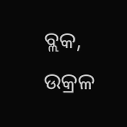ବ୍ଲକ, ଉକ୍ରଳ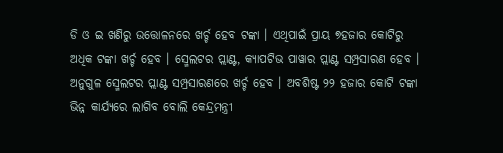ଡି ଓ ଇ ଖଣିରୁ ଉତ୍ତୋଳନରେ ଖର୍ଚ୍ଚ ହେବ ଟଙ୍କା । ଏଥିପାଇଁ ପ୍ରାୟ ୭ହଜାର କୋଟିରୁ ଅଧିକ ଟଙ୍କା ଖର୍ଚ୍ଚ ହେବ । ସ୍ମେଲଟର ପ୍ଲାଣ୍ଟ, କ୍ୟାପଟିଭ ପାୱାର ପ୍ଲାଣ୍ଟ ସମ୍ପ୍ରସାରଣ ହେବ । ଅନୁଗୁଳ ସ୍ମେଲଟର ପ୍ଲାଣ୍ଟ ସମ୍ପ୍ରସାରଣରେ ଖର୍ଚ୍ଚ ହେବ । ଅବଶିଷ୍ଟ ୨୨ ହଜାର କୋଟି ଟଙ୍କା ଭିନ୍ନ କାର୍ଯ୍ୟରେ ଲାଗିବ ବୋଲି କେନ୍ଦ୍ରମନ୍ତ୍ରୀ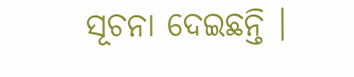ସୂଚନା ଦେଇଛନ୍ତି ।